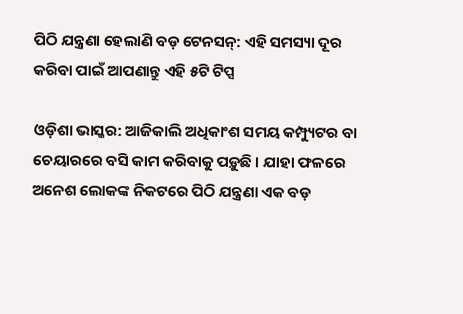ପିଠି ଯନ୍ତ୍ରଣା ହେଲାଣି ବଡ଼ ଟେନସନ୍: ଏହି ସମସ୍ୟା ଦୂର କରିବା ପାଇଁ ଆପଣାନ୍ତୁ ଏହି ୫ଟି ଟିପ୍ସ

ଓଡ଼ିଶା ଭାସ୍କର: ଆଜିକାଲି ଅଧିକାଂଶ ସମୟ କମ୍ପ୍ୟୁଟର ବା ଚେୟାରରେ ବସି କାମ କରିବାକୁ ପଡ଼ୁଛି । ଯାହା ଫଳରେ ଅନେଶ ଲୋକଙ୍କ ନିକଟରେ ପିଠି ଯନ୍ତ୍ରଣା ଏକ ବଡ଼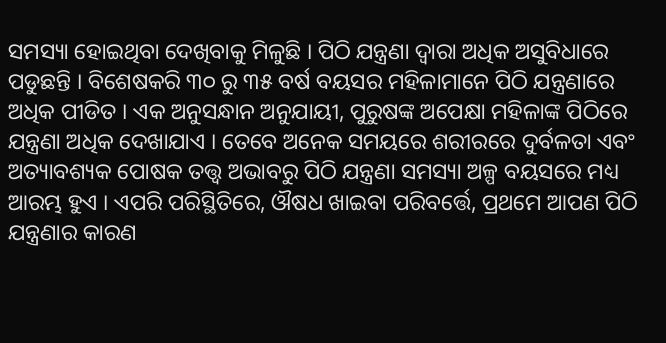ସମସ୍ୟା ହୋଇଥିବା ଦେଖିବାକୁ ମିଳୁଛି । ପିଠି ଯନ୍ତ୍ରଣା ଦ୍ୱାରା ଅଧିକ ଅସୁବିଧାରେ ପଡୁଛନ୍ତି । ବିଶେଷକରି ୩୦ ରୁ ୩୫ ବର୍ଷ ବୟସର ମହିଳାମାନେ ପିଠି ଯନ୍ତ୍ରଣାରେ ଅଧିକ ପୀଡିତ । ଏକ ଅନୁସନ୍ଧାନ ଅନୁଯାୟୀ, ପୁରୁଷଙ୍କ ଅପେକ୍ଷା ମହିଳାଙ୍କ ପିଠିରେ ଯନ୍ତ୍ରଣା ଅଧିକ ଦେଖାଯାଏ । ତେବେ ଅନେକ ସମୟରେ ଶରୀରରେ ଦୁର୍ବଳତା ଏବଂ ଅତ୍ୟାବଶ୍ୟକ ପୋଷକ ତତ୍ତ୍ୱ ଅଭାବରୁ ପିଠି ଯନ୍ତ୍ରଣା ସମସ୍ୟା ଅଳ୍ପ ବୟସରେ ମଧ୍ୟ ଆରମ୍ଭ ହୁଏ । ଏପରି ପରିସ୍ଥିତିରେ, ଔଷଧ ଖାଇବା ପରିବର୍ତ୍ତେ, ପ୍ରଥମେ ଆପଣ ପିଠି ଯନ୍ତ୍ରଣାର କାରଣ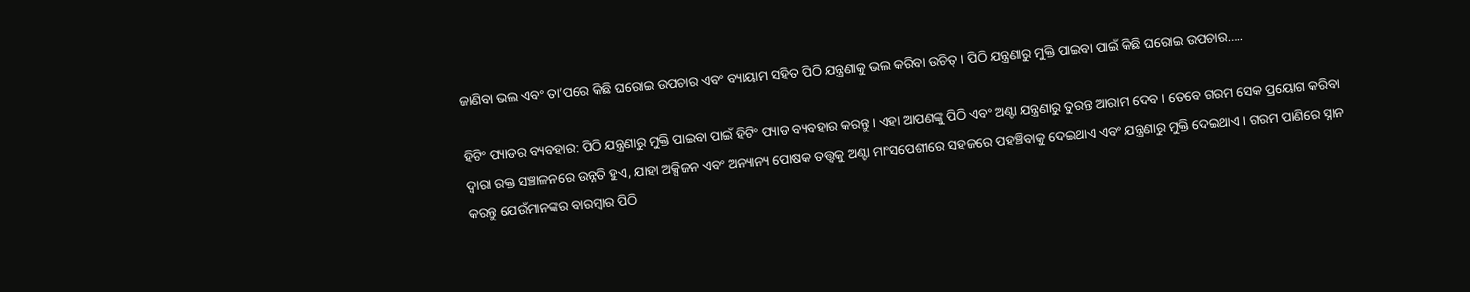ଜାଣିବା ଭଲ ଏବଂ ତା’ପରେ କିଛି ଘରୋଇ ଉପଚାର ଏବଂ ବ୍ୟାୟାମ ସହିତ ପିଠି ଯନ୍ତ୍ରଣାକୁ ଭଲ କରିବା ଉଚିତ୍ । ପିଠି ଯନ୍ତ୍ରଣାରୁ ମୁକ୍ତି ପାଇବା ପାଇଁ କିଛି ଘରୋଇ ଉପଚାର…..

ହିଟିଂ ପ୍ୟାଡର ବ୍ୟବହାର: ପିଠି ଯନ୍ତ୍ରଣାରୁ ମୁକ୍ତି ପାଇବା ପାଇଁ ହିଟିଂ ପ୍ୟାଡ ବ୍ୟବହାର କରନ୍ତୁ । ଏହା ଆପଣଙ୍କୁ ପିଠି ଏବଂ ଅଣ୍ଟା ଯନ୍ତ୍ରଣାରୁ ତୁରନ୍ତ ଆରାମ ଦେବ । ତେବେ ଗରମ ସେକ ପ୍ରୟୋଗ କରିବା ଦ୍ୱାରା ରକ୍ତ ସଞ୍ଚାଳନରେ ଉନ୍ନତି ହୁଏ, ଯାହା ଅକ୍ସିଜନ ଏବଂ ଅନ୍ୟାନ୍ୟ ପୋଷକ ତତ୍ତ୍ୱକୁ ଅଣ୍ଟା ମାଂସପେଶୀରେ ସହଜରେ ପହଞ୍ଚିବାକୁ ଦେଇଥାଏ ଏବଂ ଯନ୍ତ୍ରଣାରୁ ମୁକ୍ତି ଦେଇଥାଏ । ଗରମ ପାଣିରେ ସ୍ନାନ କରନ୍ତୁ ଯେଉଁମାନଙ୍କର ବାରମ୍ବାର ପିଠି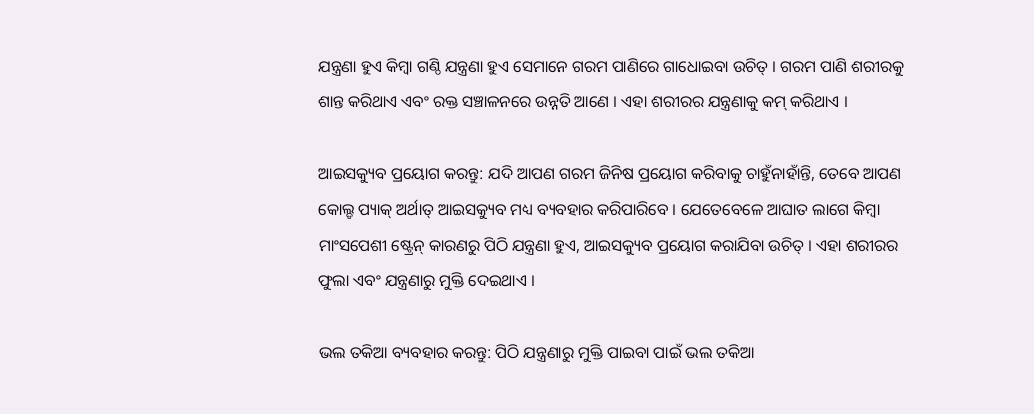ଯନ୍ତ୍ରଣା ହୁଏ କିମ୍ବା ଗଣ୍ଠି ଯନ୍ତ୍ରଣା ହୁଏ ସେମାନେ ଗରମ ପାଣିରେ ଗାଧୋଇବା ଉଚିତ୍ । ଗରମ ପାଣି ଶରୀରକୁ ଶାନ୍ତ କରିଥାଏ ଏବଂ ରକ୍ତ ସଞ୍ଚାଳନରେ ଉନ୍ନତି ଆଣେ । ଏହା ଶରୀରର ଯନ୍ତ୍ରଣାକୁ କମ୍ କରିଥାଏ ।

ଆଇସକ୍ୟୁବ ପ୍ରୟୋଗ କରନ୍ତୁ: ଯଦି ଆପଣ ଗରମ ଜିନିଷ ପ୍ରୟୋଗ କରିବାକୁ ଚାହୁଁନାହାଁନ୍ତି, ତେବେ ଆପଣ କୋଲ୍ଡ ପ୍ୟାକ୍ ଅର୍ଥାତ୍ ଆଇସକ୍ୟୁବ ମଧ୍ୟ ବ୍ୟବହାର କରିପାରିବେ । ଯେତେବେଳେ ଆଘାତ ଲାଗେ କିମ୍ବା ମାଂସପେଶୀ ଷ୍ଟ୍ରେନ୍ କାରଣରୁ ପିଠି ଯନ୍ତ୍ରଣା ହୁଏ, ଆଇସକ୍ୟୁବ ପ୍ରୟୋଗ କରାଯିବା ଉଚିତ୍ । ଏହା ଶରୀରର ଫୁଲା ଏବଂ ଯନ୍ତ୍ରଣାରୁ ମୁକ୍ତି ଦେଇଥାଏ ।

ଭଲ ତକିଆ ବ୍ୟବହାର କରନ୍ତୁ: ପିଠି ଯନ୍ତ୍ରଣାରୁ ମୁକ୍ତି ପାଇବା ପାଇଁ ଭଲ ତକିଆ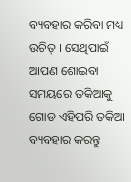ବ୍ୟବହାର କରିବା ମଧ୍ୟ ଉଚିତ୍ । ସେଥିପାଇଁ ଆପଣ ଶୋଇବା ସମୟରେ ତକିଆକୁ ଗୋଡ ଏହିପରି ତକିଆ ବ୍ୟବହାର କରନ୍ତୁ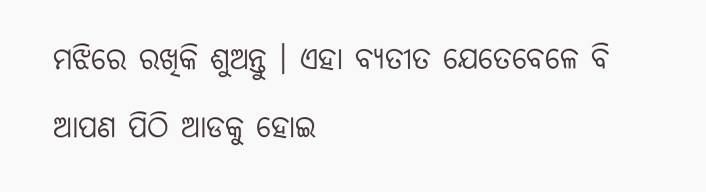ମଝିରେ ରଖିକି ଶୁଅନ୍ତୁ । ଏହା ବ୍ୟତୀତ ଯେତେବେଳେ ବି ଆପଣ ପିଠି ଆଡକୁ ହୋଇ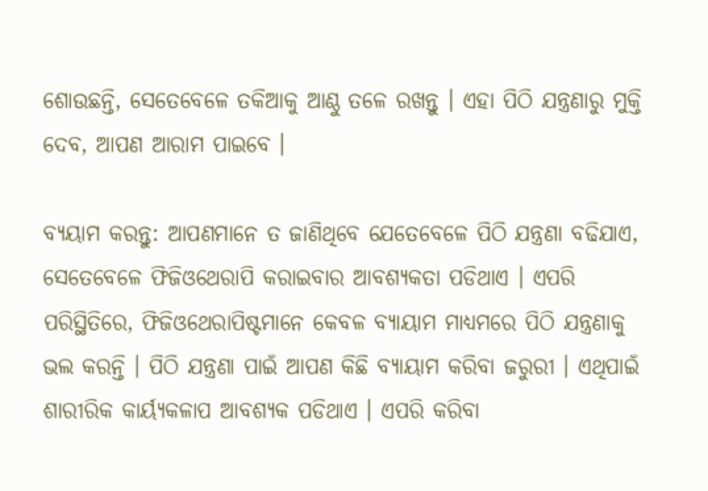ଶୋଉଛନ୍ତି, ସେତେବେଳେ ତକିଆକୁ ଆଣ୍ଠୁ ତଳେ ରଖନ୍ତୁ । ଏହା ପିଠି ଯନ୍ତ୍ରଣାରୁ ମୁକ୍ତି ଦେବ, ଆପଣ ଆରାମ ପାଇବେ ।

ବ୍ୟୟାମ କରନ୍ତୁ: ଆପଣମାନେ ତ ଜାଣିଥିବେ ଯେତେବେଳେ ପିଠି ଯନ୍ତ୍ରଣା ବଢିଯାଏ, ସେତେବେଳେ ଫିଜିଓଥେରାପି କରାଇବାର ଆବଶ୍ୟକତା ପଡିଥାଏ । ଏପରି ପରିସ୍ଥିତିରେ, ଫିଜିଓଥେରାପିଷ୍ଟମାନେ କେବଳ ବ୍ୟାୟାମ ମାଧ୍ୟମରେ ପିଠି ଯନ୍ତ୍ରଣାକୁ ଭଲ କରନ୍ତି । ପିଠି ଯନ୍ତ୍ରଣା ପାଇଁ ଆପଣ କିଛି ବ୍ୟାୟାମ କରିବା ଜରୁରୀ । ଏଥିପାଇଁ ଶାରୀରିକ କାର୍ୟ୍ୟକଳାପ ଆବଶ୍ୟକ ପଡିଥାଏ । ଏପରି କରିବା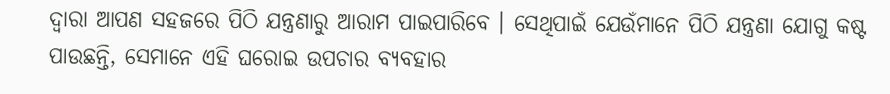ଦ୍ୱାରା ଆପଣ ସହଜରେ ପିଠି ଯନ୍ତ୍ରଣାରୁ ଆରାମ ପାଇପାରିବେ । ସେଥିପାଇଁ ଯେଉଁମାନେ ପିଠି ଯନ୍ତ୍ରଣା ଯୋଗୁ କଷ୍ଟ ପାଉଛନ୍ତି, ସେମାନେ ଏହି ଘରୋଇ ଉପଚାର ବ୍ୟବହାର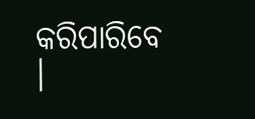କରିପାରିବେ ।